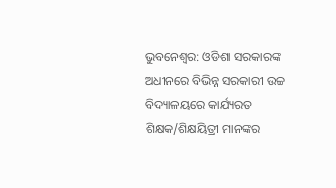ଭୁବନେଶ୍ୱର: ଓଡିଶା ସରକାରଙ୍କ ଅଧୀନରେ ବିଭିନ୍ନ ସରକାରୀ ଉଚ୍ଚ ବିଦ୍ୟାଳୟରେ କାର୍ଯ୍ୟରତ ଶିକ୍ଷକ/ଶିକ୍ଷୟିତ୍ରୀ ମାନଙ୍କର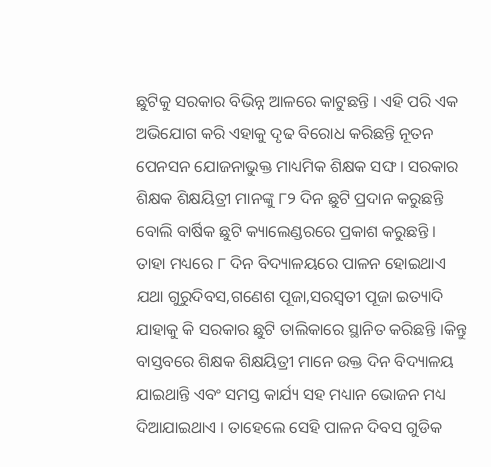ଛୁଟିକୁ ସରକାର ବିଭିନ୍ନ ଆଳରେ କାଟୁଛନ୍ତି । ଏହି ପରି ଏକ ଅଭିଯୋଗ କରି ଏହାକୁ ଦୃଢ ବିରୋଧ କରିଛନ୍ତି ନୂତନ ପେନସନ ଯୋଜନାଭୁକ୍ତ ମାଧ୍ୟମିକ ଶିକ୍ଷକ ସଙ୍ଘ । ସରକାର ଶିକ୍ଷକ ଶିକ୍ଷୟିତ୍ରୀ ମାନଙ୍କୁ ୮୨ ଦିନ ଛୁଟି ପ୍ରଦାନ କରୁଛନ୍ତି ବୋଲି ବାର୍ଷିକ ଛୁଟି କ୍ୟାଲେଣ୍ଡରରେ ପ୍ରକାଶ କରୁଛନ୍ତି । ତାହା ମଧ୍ୟରେ ୮ ଦିନ ବିଦ୍ୟାଳୟରେ ପାଳନ ହୋଇଥାଏ ଯଥା ଗୁରୁଦିବସ,ଗଣେଶ ପୂଜା,ସରସ୍ୱତୀ ପୂଜା ଇତ୍ୟାଦି ଯାହାକୁ କି ସରକାର ଛୁଟି ତାଲିକାରେ ସ୍ଥାନିତ କରିଛନ୍ତି ।କିନ୍ତୁ ବାସ୍ତବରେ ଶିକ୍ଷକ ଶିକ୍ଷୟିତ୍ରୀ ମାନେ ଉକ୍ତ ଦିନ ବିଦ୍ୟାଳୟ ଯାଇଥାନ୍ତି ଏବଂ ସମସ୍ତ କାର୍ଯ୍ୟ ସହ ମଧ୍ୟାନ ଭୋଜନ ମଧ୍ୟ ଦିଆଯାଇଥାଏ । ତାହେଲେ ସେହି ପାଳନ ଦିବସ ଗୁଡିକ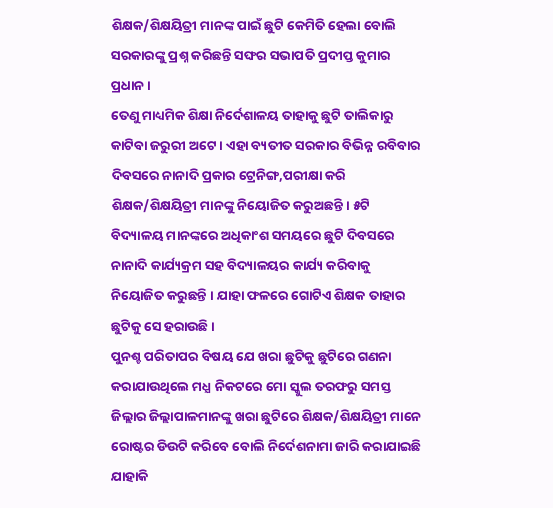ଶିକ୍ଷକ/ଶିକ୍ଷୟିତ୍ରୀ ମାନଙ୍କ ପାଇଁ ଛୁଟି କେମିତି ହେଲା ବୋଲି ସରକାରଙ୍କୁ ପ୍ରଶ୍ନ କରିଛନ୍ତି ସଙ୍ଘର ସଭାପତି ପ୍ରଦୀପ୍ତ କୁମାର ପ୍ରଧାନ ।
ତେଣୁ ମାଧ୍ୟମିକ ଶିକ୍ଷା ନିର୍ଦେଶାଳୟ ତାହାକୁ ଛୁଟି ତାଲିକାରୁ କାଟିବା ଜରୁରୀ ଅଟେ । ଏହା ବ୍ୟତୀତ ସରକାର ବିଭିନ୍ନ ରବିବାର ଦିବସରେ ନାନାଦି ପ୍ରକାର ଟ୍ରେନିଙ୍ଗ,ପରୀକ୍ଷା କରି ଶିକ୍ଷକ/ଶିକ୍ଷୟିତ୍ରୀ ମାନଙ୍କୁ ନିୟୋଜିତ କରୁଅଛନ୍ତି । ୫ଟି ବିଦ୍ୟାଳୟ ମାନଙ୍କରେ ଅଧିକାଂଶ ସମୟରେ ଛୁଟି ଦିବସରେ ନାନାଦି କାର୍ଯ୍ୟକ୍ରମ ସହ ବିଦ୍ୟାଳୟର କାର୍ଯ୍ୟ କରିବାକୁ ନିୟୋଜିତ କରୁଛନ୍ତି । ଯାହା ଫଳରେ ଗୋଟିଏ ଶିକ୍ଷକ ତାହାର ଛୁଟିକୁ ସେ ହରାଉଛି ।
ପୁନଶ୍ଚ ପରିତାପର ବିଷୟ ଯେ ଖରା ଛୁଟିକୁ ଛୁଟିରେ ଗଣନା କରାଯାଉଥିଲେ ମଧ୍ଯ ନିକଟରେ ମୋ ସ୍କୁଲ ତରଫରୁ ସମସ୍ତ ଜିଲ୍ଲାର ଜିଲ୍ଲାପାଳମାନଙ୍କୁ ଖରା ଛୁଟିରେ ଶିକ୍ଷକ/ଶିକ୍ଷୟିତ୍ରୀ ମାନେ ରୋଷ୍ଟର ଡିଉଟି କରିବେ ବୋଲି ନିର୍ଦେଶନାମା ଜାରି କରାଯାଇଛି ଯାହାକି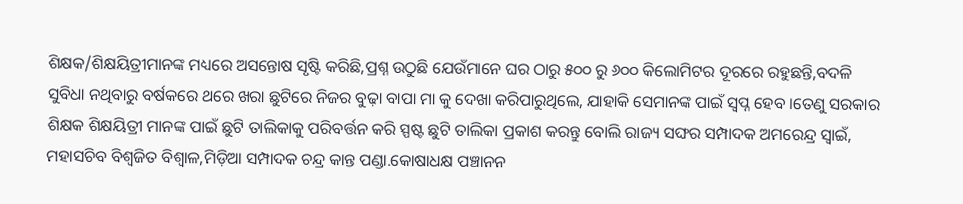ଶିକ୍ଷକ/ଶିକ୍ଷୟିତ୍ରୀମାନଙ୍କ ମଧ୍ୟରେ ଅସନ୍ତୋଷ ସୃଷ୍ଟି କରିଛି,ପ୍ରଶ୍ନ ଉଠୁଛି ଯେଉଁମାନେ ଘର ଠାରୁ ୫୦୦ ରୁ ୬୦୦ କିଲୋମିଟର ଦୂରରେ ରହୁଛନ୍ତି,ବଦଳି ସୁବିଧା ନଥିବାରୁ ବର୍ଷକରେ ଥରେ ଖରା ଛୁଟିରେ ନିଜର ବୁଢ଼ା ବାପା ମା କୁ ଦେଖା କରିପାରୁଥିଲେ, ଯାହାକି ସେମାନଙ୍କ ପାଇଁ ସ୍ୱପ୍ନ ହେବ ।ତେଣୁ ସରକାର ଶିକ୍ଷକ ଶିକ୍ଷୟିତ୍ରୀ ମାନଙ୍କ ପାଇଁ ଛୁଟି ତାଲିକାକୁ ପରିବର୍ତ୍ତନ କରି ସ୍ପଷ୍ଟ ଛୁଟି ତାଲିକା ପ୍ରକାଶ କରନ୍ତୁ ବୋଲି ରାଜ୍ୟ ସଙ୍ଘର ସମ୍ପାଦକ ଅମରେନ୍ଦ୍ର ସ୍ୱାଇଁ, ମହାସଚିବ ବିଶ୍ୱଜିତ ବିଶ୍ୱାଳ,ମିଡ଼ିଆ ସମ୍ପାଦକ ଚନ୍ଦ୍ର କାନ୍ତ ପଣ୍ଡା.କୋଷାଧକ୍ଷ ପଞ୍ଚାନନ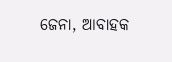ଜେନା, ଆବାହକ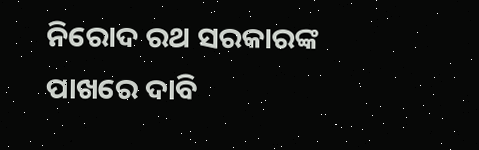ନିରୋଦ ରଥ ସରକାରଙ୍କ ପାଖରେ ଦାବି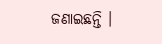ଜଣାଇଛନ୍ତି ।